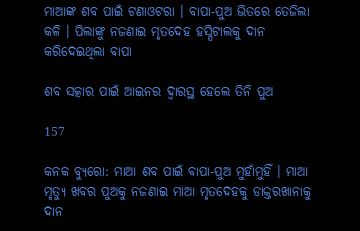ମାଆଙ୍କ ଶବ ପାଇଁ ଟଣାଓଟରା । ବାପା-ପୁଅ ଭିତରେ ତେଜିଲା କଳି । ପିଲାଙ୍କୁ ନଜଣାଇ ମୃତଦେହ ହସ୍ପିଟାଲକୁ ଦାନ କରିଦେଇଥିଲା ବାପା

ଶବ ସତ୍କାର ପାଇଁ ଆଇନର ଦ୍ୱାରସ୍ଥ ହେଲେ ତିନି ପୁଅ

157

କନକ ବ୍ୟୁରୋ: ମାଆ ଶବ ପାଇଁ ବାପା-ପୁଅ ମୁହାଁମୁହିଁ । ମାଆ ମୃତ୍ୟୁ ଖବର ପୁଅକୁ ନଜଣାଇ ମାଆ ମୃତଦେହକୁ ଡାକ୍ତରଖାନାକୁ ଦାନ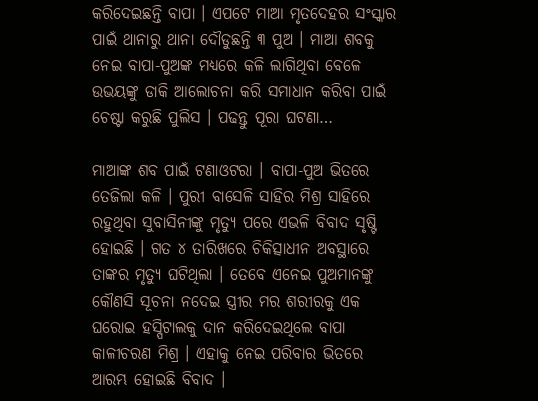କରିଦେଇଛନ୍ତି ବାପା । ଏପଟେ ମାଆ ମୃତଦେହର ସଂସ୍କାର ପାଇଁ ଥାନାରୁ ଥାନା ଦୌଡୁଛନ୍ତି ୩ ପୁଅ । ମାଆ ଶବକୁ ନେଇ ବାପା-ପୁଅଙ୍କ ମଧ୍ୟରେ କଳି ଲାଗିଥିବା ବେଳେ ଉଭୟଙ୍କୁ ଡାକି ଆଲୋଚନା କରି ସମାଧାନ କରିବା ପାଇଁ ଚେଷ୍ଟା କରୁଛି ପୁଲିସ । ପଢନ୍ତୁ ପୂରା ଘଟଣା…

ମାଆଙ୍କ ଶବ ପାଇଁ ଟଣାଓଟରା । ବାପା-ପୁଅ ଭିତରେ ତେଜିଲା କଳି । ପୁରୀ ବାସେଳି ସାହିର ମିଶ୍ର ସାହିରେ ରହୁଥିବା ସୁବାସିନୀଙ୍କୁ ମୃତ୍ୟୁ ପରେ ଏଭଳି ବିବାଦ ସୃଷ୍ଟି ହୋଇଛି । ଗତ ୪ ତାରିଖରେ ଚିକିତ୍ସାଧୀନ ଅବସ୍ଥାରେ ତାଙ୍କର ମୃତ୍ୟୁ ଘଟିଥିଲା । ତେବେ ଏନେଇ ପୁଅମାନଙ୍କୁ କୌଣସି ସୂଚନା ନଦେଇ ସ୍ତ୍ରୀର ମର ଶରୀରକୁ ଏକ ଘରୋଇ ହସ୍ପିଟାଲକୁ ଦାନ କରିଦେଇଥିଲେ ବାପା କାଳୀଚରଣ ମିଶ୍ର । ଏହାକୁ ନେଇ ପରିବାର ଭିତରେ ଆରମ୍ଭ ହୋଇଛି ବିବାଦ ।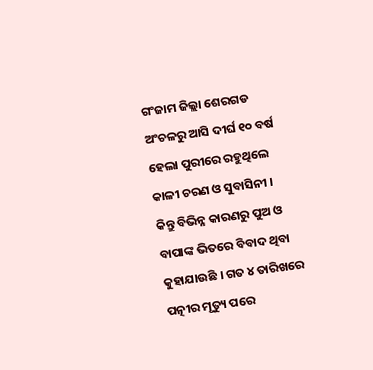ଗଂଜାମ ଜିଲ୍ଲା ଶେରଗଡ ଅଂଚଳରୁ ଆସି ଦୀର୍ଘ ୧୦ ବର୍ଷ ହେଲା ପୁରୀରେ ରହୁଥିଲେ କାଳୀ ଚରଣ ଓ ସୁବାସିନୀ । କିନ୍ତୁ ବିଭିନ୍ନ କାରଣରୁ ପୁଅ ଓ ବାପାଙ୍କ ଭିତରେ ବିବାଦ ଥିବା କୁହାଯାଉଛି । ଗତ ୪ ତାରିଖରେ ପତ୍ନୀର ମୃତ୍ୟୁ ପରେ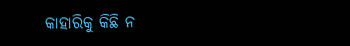କାହାରିକୁ କିଛି ନ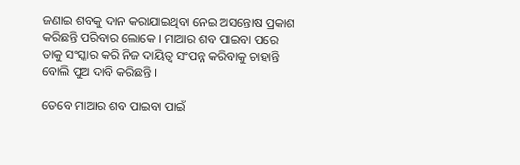ଜଣାଇ ଶବକୁ ଦାନ କରାଯାଇଥିବା ନେଇ ଅସନ୍ତୋଷ ପ୍ରକାଶ କରିଛନ୍ତି ପରିବାର ଲୋକେ । ମାଆର ଶବ ପାଇବା ପରେ ତାକୁ ସଂସ୍କାର କରି ନିଜ ଦାୟିତ୍ୱ ସଂପନ୍ନ କରିବାକୁ ଚାହାନ୍ତି ବୋଲି ପୁଅ ଦାବି କରିଛନ୍ତି ।

ତେବେ ମାଆର ଶବ ପାଇବା ପାଇଁ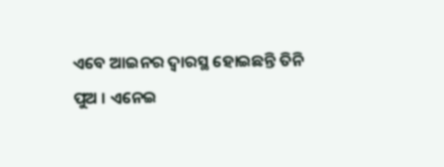ଏବେ ଆଇନର ଦ୍ୱାରସ୍ଥ ହୋଇଛନ୍ତି ତିନି ପୁଅ । ଏନେଇ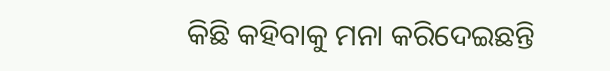କିଛି କହିବାକୁ ମନା କରିଦେଇଛନ୍ତି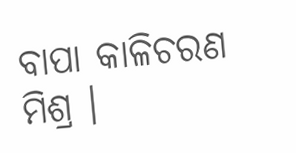ବାପା କାଳିଚରଣ ମିଶ୍ର ।